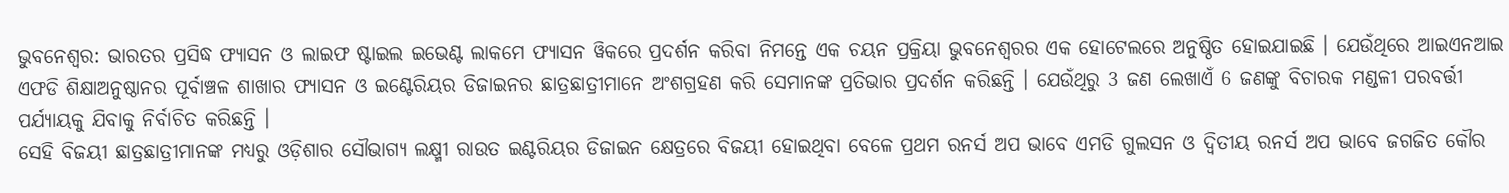ଭୁବନେଶ୍ବର: ଭାରତର ପ୍ରସିଦ୍ଧ ଫ୍ୟାସନ ଓ ଲାଇଫ ଷ୍ଟାଇଲ ଇଭେଣ୍ଟ ଲାକମେ ଫ୍ୟାସନ ୱିକରେ ପ୍ରଦର୍ଶନ କରିବା ନିମନ୍ତେ ଏକ ଚୟନ ପ୍ରକ୍ରିୟା ଭୁବନେଶ୍ବରର ଏକ ହୋଟେଲରେ ଅନୁଷ୍ଠିତ ହୋଇଯାଇଛି । ଯେଉଁଥିରେ ଆଇଏନଆଇ ଏଫଡି ଶିକ୍ଷାଅନୁଷ୍ଠାନର ପୂର୍ବାଞ୍ଚଳ ଶାଖାର ଫ୍ୟାସନ ଓ ଇଣ୍ଟେରିୟର ଡିଜାଇନର ଛାତ୍ରଛାତ୍ରୀମାନେ ଅଂଶଗ୍ରହଣ କରି ସେମାନଙ୍କ ପ୍ରତିଭାର ପ୍ରଦର୍ଶନ କରିଛନ୍ତି । ଯେଉଁଥିରୁ 3 ଜଣ ଲେଖାଏଁ 6 ଜଣଙ୍କୁ ବିଚାରକ ମଣ୍ଡଳୀ ପରବର୍ତ୍ତୀ ପର୍ଯ୍ୟାୟକୁ ଯିବାକୁ ନିର୍ବାଚିତ କରିଛନ୍ତି ।
ସେହି ବିଜୟୀ ଛାତ୍ରଛାତ୍ରୀମାନଙ୍କ ମଧ୍ୟରୁ ଓଡ଼ିଶାର ସୌଭାଗ୍ୟ ଲକ୍ଷ୍ମୀ ରାଉତ ଇଣ୍ଟରିୟର ଡିଜାଇନ କ୍ଷେତ୍ରରେ ବିଜୟୀ ହୋଇଥିବା ବେଳେ ପ୍ରଥମ ରନର୍ସ ଅପ ଭାବେ ଏମଡି ଗୁଲସନ ଓ ଦ୍ଵିତୀୟ ରନର୍ସ ଅପ ଭାବେ ଜଗଜିତ କୌର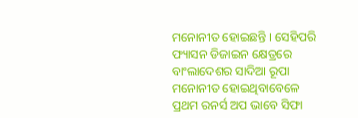ମନୋନୀତ ହୋଇଛନ୍ତି । ସେହିପରି ଫ୍ୟାସନ ଡିଜାଇନ କ୍ଷେତ୍ରରେ ବାଂଲାଦେଶର ସାଦିଆ ରୂପା ମନୋନୀତ ହୋଇଥିବାବେଳେ ପ୍ରଥମ ରନର୍ସ ଅପ ଭାବେ ସିଫା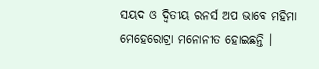ସୟଦ ଓ ଦ୍ଵିତୀୟ ରନର୍ସ ଅପ ଭାବେ ମହିମା ମେହେରୋଟ୍ରା ମନୋନୀତ ହୋଇଛନ୍ତି ।